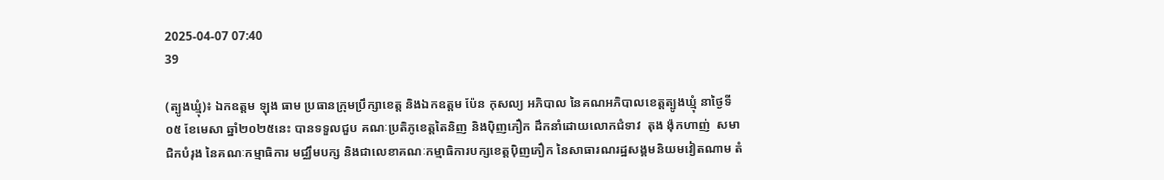2025-04-07 07:40
39

(ត្បូងឃ្មុំ)៖ ឯកឧត្តម ឡុង ធាម ប្រធានក្រុមប្រឹក្សាខេត្ត និងឯកឧត្តម ប៉ែន កុសល្យ អភិបាល នៃគណអភិបាលខេត្តត្បូងឃ្មុំ នាថ្ងៃទី០៥ ខែមេសា ឆ្នាំ២០២៥នេះ បានទទួលជួប គណៈប្រតិភូខេត្តតៃនិញ និងប៉ិញភឿក ដឹកនាំដោយលោកជំទាវ  តុង ង៉ុកហាញ់  សមាជិកបំរុង នៃគណៈកម្មាធិការ មជ្ឈឹមបក្ស និងជាលេខាគណៈកម្មាធិការបក្សខេត្តប៉ិញភឿក នៃសាធារណរដ្ឋសង្គមនិយមវៀតណាម តំ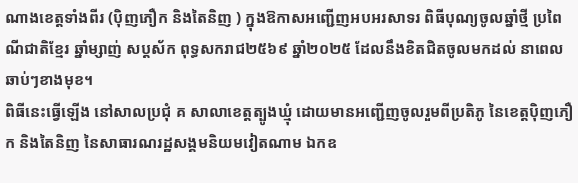ណាងខេត្តទាំងពីរ (ប៉ិញភឿក និងតៃនិញ ) ក្នុងឱកាសអញ្ជើញអបអរសាទរ ពិធីបុណ្យចូលឆ្នាំថ្មី ប្រពៃណីជាតិខ្មែរ ឆ្នាំម្សាញ់ សប្តស័ក ពុទ្ធសករាជ២៥៦៩ ឆ្នាំ២០២៥ ដែលនឹងខិតជិតចូលមកដល់ នាពេលឆាប់ៗខាងមុខ។
ពិធីនេះធ្វើឡើង នៅសាលប្រជុំ គ សាលាខេត្តត្បូងឃ្មុំ ដោយមានអញ្ជើញចូលរួមពីប្រតិភូ នៃខេត្តប៉ិញភឿក និងតៃនិញ នៃសាធារណរដ្ឋសង្គមនិយមវៀតណាម ឯកឧ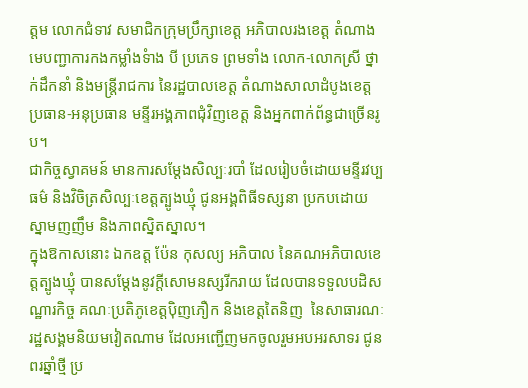ត្តម លោកជំទាវ សមាជិកក្រុមប្រឹក្សាខេត្ត អភិបាលរងខេត្ត តំណាងមេបញ្ជាការកងកម្លាំងទំាង បី ប្រភេទ ព្រមទាំង លោក-លោកស្រី ថ្នាក់ដឹកនាំ និងមន្រ្តីរាជការ នៃរដ្ឋបាលខេត្ត តំណាងសាលាដំបូងខេត្ត ប្រធាន-អនុប្រធាន មន្ទីរអង្គភាពជុំវិញខេត្ត និងអ្នកពាក់ព័ន្ធជាច្រើនរូប។
ជាកិច្ចស្វាគមន៍ មានការសម្តែងសិល្បៈរបាំ ដែលរៀបចំដោយមន្ទីរវប្បធម៌ និងវិចិត្រសិល្បៈខេត្តត្បូងឃ្មុំ ជូនអង្គពិធីទស្សនា ប្រកបដោយស្នាមញញឹម និងភាពស្និតស្នាល។
ក្នុងឱកាសនោះ ឯកឧត្ត ប៉ែន កុសល្យ អភិបាល នៃគណអភិបាលខេត្តត្បូងឃ្មុំ បានសម្តែងនូវក្តីសោមនស្សរីករាយ ដែលបានទទួលបដិសណ្ឋារកិច្ច គណៈប្រតិភូខេត្តប៉ិញភឿក និងខេត្តតៃនិញ  នៃសាធារណៈរដ្ឋសង្គមនិយមវៀតណាម ដែលអញ្ជើញមកចូលរួមអបអរសាទរ ជូនពរឆ្នាំថ្មី ប្រ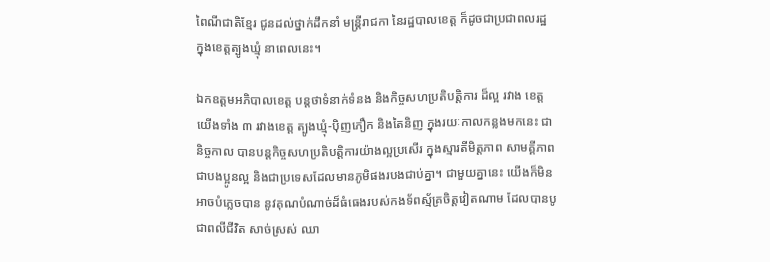ពៃណីជាតិខ្មែរ ជូនដល់ថ្នាក់ដឹកនាំ មន្រ្តីរាជកា នៃរដ្ឋបាលខេត្ត ក៏ដូចជាប្រជាពលរដ្ឋ ក្នុងខេត្តត្បូងឃ្មុំ នាពេលនេះ។

ឯកឧត្តមអភិបាលខេត្ត បន្តថាទំនាក់ទំនង និងកិច្ចសហប្រតិបត្តិការ ដ៏ល្អ រវាង ខេត្តយើងទាំង ៣ រវាងខេត្ត ត្បូងឃ្មុំ-ប៉ិញភឿក និងតៃនិញ ក្នុងរយៈកាលកន្លងមកនេះ ជានិច្ចកាល បានបន្តកិច្ចសហប្រតិបត្តិការយ៉ាងល្អប្រសើរ ក្នុងស្មារតីមិត្តភាព សាមគ្គីភាព ជាបងប្អូនល្អ និងជាប្រទេសដែលមានភូមិផងរបងជាប់គ្នា។ ជាមួយគ្នានេះ យើងក៏មិនអាចបំភ្លេចបាន នូវគុណបំណាច់ដ៏ធំធេងរបស់កងទ័ពស្ម័គ្រចិត្តវៀតណាម ដែលបានបូជាពលីជីវិត សាច់ស្រស់ ឈា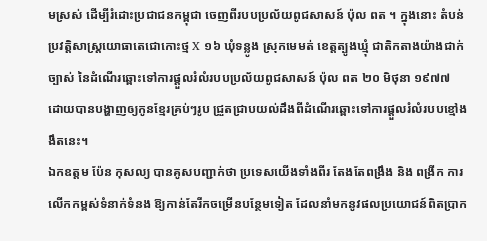មស្រស់ ដើម្បីរំដោះប្រជាជនកម្ពុជា ចេញពីរបបប្រល័យពូជសាសន៍ ប៉ុល ពត ។ ក្នុងនោះ តំបន់ប្រវត្តិសាស្ត្រយោធាតេជោកោះថ្ម X ១៦ ឃុំទន្លូង ស្រុកមេមត់ ខេត្តត្បូងឃ្មុំ ជាតិកតាងយ៉ាងជាក់ច្បាស់ នៃដំណើរឆ្ពោះទៅការផ្តួលរំលំរបបប្រល័យពូជសាសន៍ ប៉ុល ពត ២០ មិថុនា ១៩៧៧ ដោយបានបង្ហាញឲ្យកូនខ្មែរគ្រប់ៗរូប ជ្រួតជ្រាបយល់ដឹងពីដំណើរឆ្ពោះទៅការផ្ដួលរំលំរបបខ្មៅងងឹតនេះ។
ឯកឧត្តម ប៉ែន កុសល្យ បានគូសបញ្ជាក់ថា ប្រទេសយើងទាំងពីរ តែងតែពង្រឹង និង ពង្រីក ការលើកកម្ពស់ទំនាក់ទំនង ឱ្យកាន់តែរីកចម្រើនបន្ថែមទៀត ដែលនាំមកនូវផលប្រយោជន៍ពិតប្រាក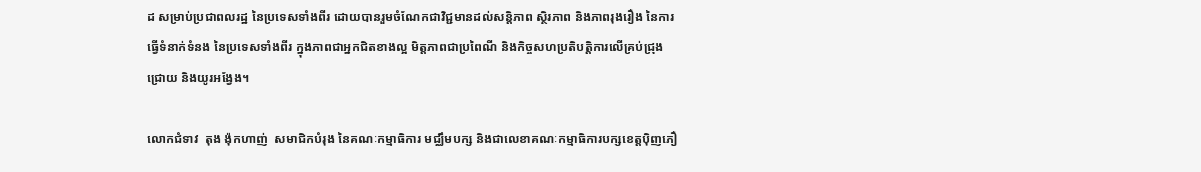ដ សម្រាប់ប្រជាពលរដ្ឋ នៃប្រទេសទាំងពីរ ដោយបានរួមចំណែកជាវិជ្ជមានដល់សន្តិភាព ស្ថិរភាព និងភាពរុងរឿង នៃការធ្វើទំនាក់ទំនង នៃប្រទេសទាំងពីរ ក្នុងភាពជាអ្នកជិតខាងល្អ មិត្តភាពជាប្រពៃណី និងកិច្ចសហប្រតិបត្តិការលើគ្រប់ជ្រុងជ្រោយ និងយូរអង្វែង។

លោកជំទាវ  តុង ង៉ុកហាញ់  សមាជិកបំរុង នៃគណៈកម្មាធិការ មជ្ឈឹមបក្ស និងជាលេខាគណៈកម្មាធិការបក្សខេត្តប៉ិញភឿ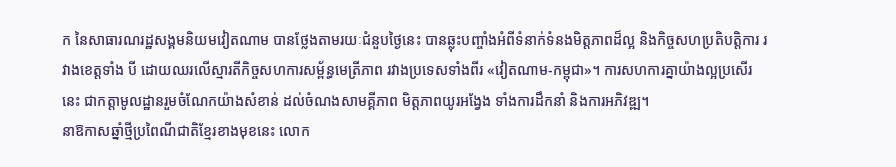ក នៃសាធារណរដ្ឋសង្គមនិយមវៀតណាម បានថ្លែងតាមរយៈជំនួបថ្ងៃនេះ បានឆ្លុះបញ្ចាំងអំពីទំនាក់ទំនងមិត្តភាពដ៏ល្អ និងកិច្ចសហប្រតិបត្តិការ រវាងខេត្តទាំង បី ដោយឈរលើស្មារតីកិច្ចសហការសម្ព័ន្ធមេត្រីភាព រវាងប្រទេសទាំងពីរ «វៀតណាម-កម្ពុជា»។ ការសហការគ្នាយ៉ាងល្អប្រសើរនេះ ជាកត្តាមូលដ្ឋានរួមចំណែកយ៉ាងសំខាន់ ដល់ចំណងសាមគ្គីភាព មិត្តភាពយូរអង្វែង ទាំងការដឹកនាំ និងការអភិវឌ្ឍ។
នាឱកាសឆ្នាំថ្មីប្រពៃណីជាតិខ្មែរខាងមុខនេះ លោក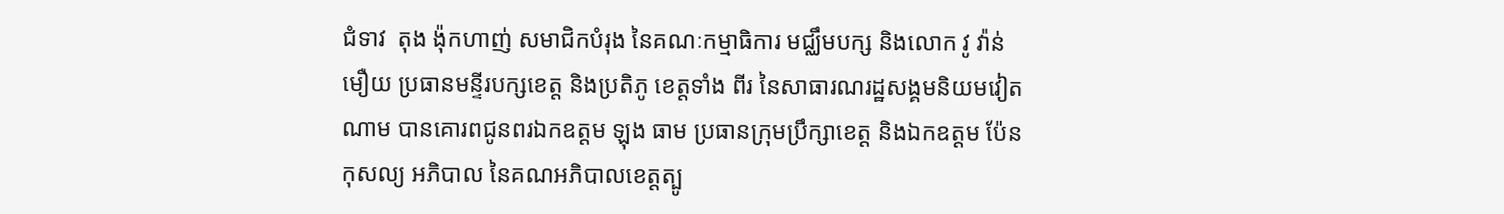ជំទាវ  តុង ង៉ុកហាញ់ សមាជិកបំរុង នៃគណៈកម្មាធិការ មជ្ឈឹមបក្ស និងលោក វូ វ៉ាន់មឿយ ប្រធានមន្ទីរបក្សខេត្ត និងប្រតិភូ ខេត្តទាំង ពីរ នៃសាធារណរដ្ឋសង្គមនិយមវៀតណាម បានគោរពជូនពរឯកឧត្តម ឡុង ធាម ប្រធានក្រុមប្រឹក្សាខេត្ត និងឯកឧត្តម ប៉ែន កុសល្យ អភិបាល នៃគណអភិបាលខេត្តត្បូ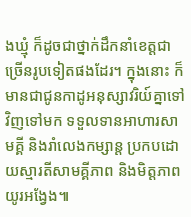ងឃ្មុំ ក៏ដូចជាថ្នាក់ដឹកនាំខេត្តជាច្រើនរូបទៀតផងដែរ។ ក្នុងនោះ ក៏មានជាជូនកាដូអនុស្សាវរិយ៍គ្នាទៅវិញទៅមក ទទួលទានអាហារសាមគ្គី និងរាំលេងកម្សាន្ត ប្រកបដោយស្មារតីសាមគ្គីភាព និងមិត្តភាពយូរអង្វែង៕